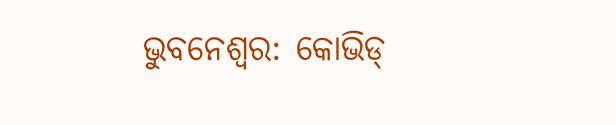ଭୁବନେଶ୍ବର: କୋଭିଡ୍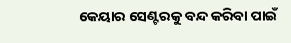କେୟାର ସେଣ୍ଟରକୁ ବନ୍ଦ କରିବା ପାଇଁ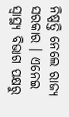ନିଷ୍ପତ୍ତି ନେଲେ ରାଜ୍ୟ ସରକାର । ଏନେଇ ସ୍ଵାସ୍ଥ୍ୟ ବିଭାଗ ପକ୍ଷରୁ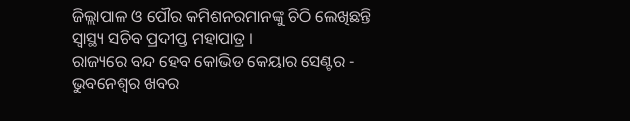ଜିଲ୍ଲାପାଳ ଓ ପୌର କମିଶନରମାନଙ୍କୁ ଚିଠି ଲେଖିଛନ୍ତି ସ୍ଵାସ୍ଥ୍ୟ ସଚିବ ପ୍ରଦୀପ୍ତ ମହାପାତ୍ର ।
ରାଜ୍ୟରେ ବନ୍ଦ ହେବ କୋଭିଡ କେୟାର ସେଣ୍ଟର - ଭୁବନେଶ୍ବର ଖବର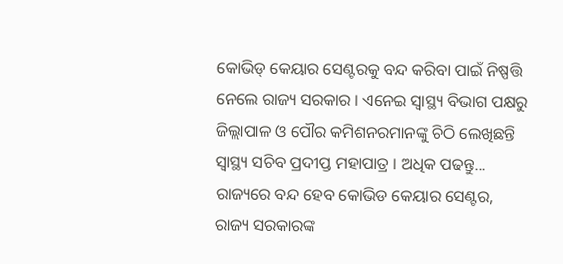କୋଭିଡ୍ କେୟାର ସେଣ୍ଟରକୁ ବନ୍ଦ କରିବା ପାଇଁ ନିଷ୍ପତ୍ତି ନେଲେ ରାଜ୍ୟ ସରକାର । ଏନେଇ ସ୍ଵାସ୍ଥ୍ୟ ବିଭାଗ ପକ୍ଷରୁ ଜିଲ୍ଲାପାଳ ଓ ପୌର କମିଶନରମାନଙ୍କୁ ଚିଠି ଲେଖିଛନ୍ତି ସ୍ଵାସ୍ଥ୍ୟ ସଚିବ ପ୍ରଦୀପ୍ତ ମହାପାତ୍ର । ଅଧିକ ପଢନ୍ତୁ...
ରାଜ୍ୟରେ ବନ୍ଦ ହେବ କୋଭିଡ କେୟାର ସେଣ୍ଟର, ରାଜ୍ୟ ସରକାରଙ୍କ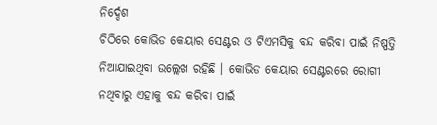ନିର୍ଦ୍ଦେଶ
ଚିଠିରେ କୋଭିଡ କେୟାର ସେଣ୍ଟର ଓ ଟିଏମସିକୁ ବନ୍ଦ କରିବା ପାଇଁ ନିଷ୍ପତ୍ତି ନିଆଯାଇଥିବା ଉଲ୍ଲେଖ ରହିଛି । କୋଭିଡ କେୟାର ସେଣ୍ଟରରେ ରୋଗୀ ନଥିବାରୁ ଏହାକୁ ବନ୍ଦ କରିବା ପାଇଁ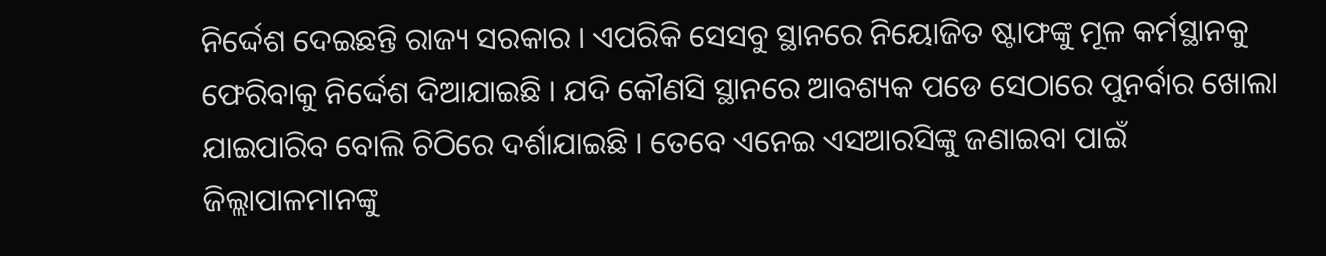ନିର୍ଦ୍ଦେଶ ଦେଇଛନ୍ତି ରାଜ୍ୟ ସରକାର । ଏପରିକି ସେସବୁ ସ୍ଥାନରେ ନିୟୋଜିତ ଷ୍ଟାଫଙ୍କୁ ମୂଳ କର୍ମସ୍ଥାନକୁ ଫେରିବାକୁ ନିର୍ଦ୍ଦେଶ ଦିଆଯାଇଛି । ଯଦି କୌଣସି ସ୍ଥାନରେ ଆବଶ୍ୟକ ପଡେ ସେଠାରେ ପୁନର୍ବାର ଖୋଲା ଯାଇପାରିବ ବୋଲି ଚିଠିରେ ଦର୍ଶାଯାଇଛି । ତେବେ ଏନେଇ ଏସଆରସିଙ୍କୁ ଜଣାଇବା ପାଇଁ ଜିଲ୍ଲାପାଳମାନଙ୍କୁ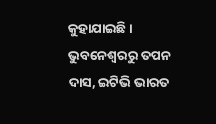କୁହାଯାଇଛି ।
ଭୁବନେଶ୍ବରରୁ ତପନ ଦାସ, ଇଟିଭି ଭାରତ